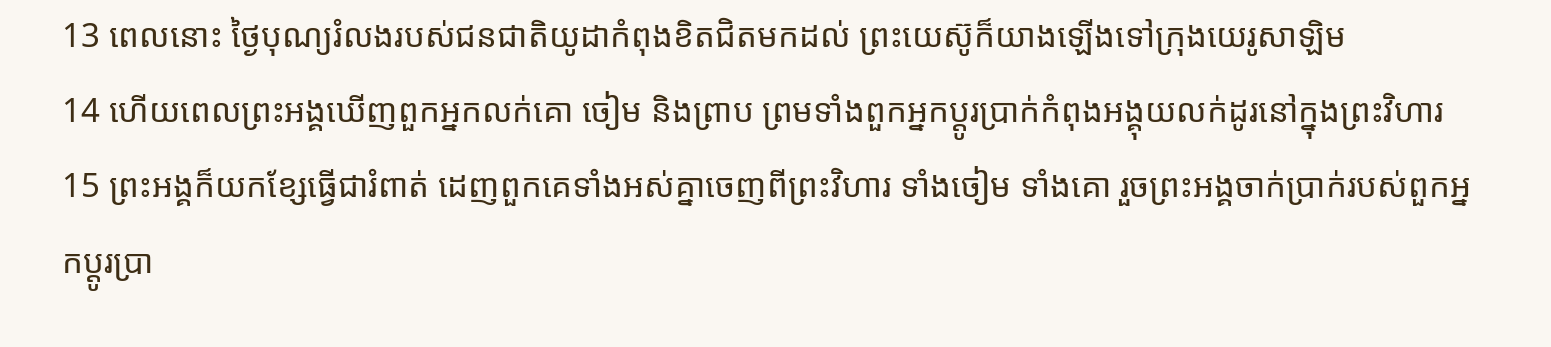13 ពេលនោះ ថ្ងៃបុណ្យរំលងរបស់ជនជាតិយូដាកំពុងខិតជិតមកដល់ ព្រះយេស៊ូក៏យាងឡើងទៅក្រុងយេរូសាឡិម
14 ហើយពេលព្រះអង្គឃើញពួកអ្នកលក់គោ ចៀម និងព្រាប ព្រមទាំងពួកអ្នកប្ដូរប្រាក់កំពុងអង្គុយលក់ដូរនៅក្នុងព្រះវិហារ
15 ព្រះអង្គក៏យកខ្សែធ្វើជារំពាត់ ដេញពួកគេទាំងអស់គ្នាចេញពីព្រះវិហារ ទាំងចៀម ទាំងគោ រួចព្រះអង្គចាក់ប្រាក់របស់ពួកអ្នកប្ដូរប្រា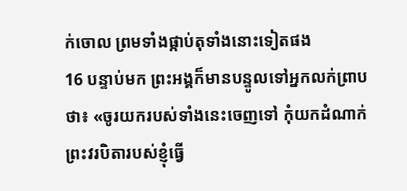ក់ចោល ព្រមទាំងផ្កាប់តុទាំងនោះទៀតផង
16 បន្ទាប់មក ព្រះអង្គក៏មានបន្ទូលទៅអ្នកលក់ព្រាបថា៖ «ចូរយករបស់ទាំងនេះចេញទៅ កុំយកដំណាក់ព្រះវរបិតារបស់ខ្ញុំធ្វើ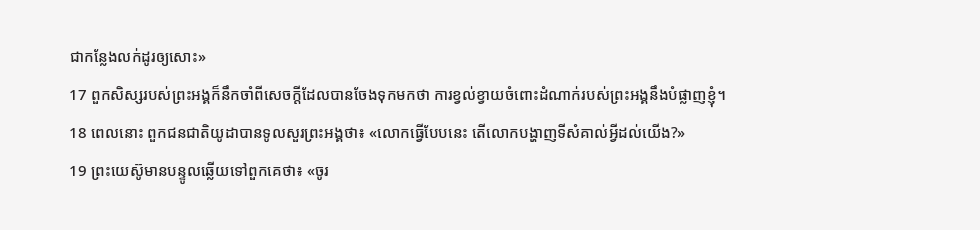ជាកន្លែងលក់ដូរឲ្យសោះ»
17 ពួកសិស្សរបស់ព្រះអង្គក៏នឹកចាំពីសេចក្តីដែលបានចែងទុកមកថា ការខ្វល់ខ្វាយចំពោះដំណាក់របស់ព្រះអង្គនឹងបំផ្លាញខ្ញុំ។
18 ពេលនោះ ពួកជនជាតិយូដាបានទូលសួរព្រះអង្គថា៖ «លោកធ្វើបែបនេះ តើលោកបង្ហាញទីសំគាល់អ្វីដល់យើង?»
19 ព្រះយេស៊ូមានបន្ទូលឆ្លើយទៅពួកគេថា៖ «ចូរ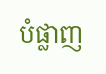បំផ្លាញ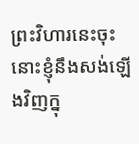ព្រះវិហារនេះចុះ នោះខ្ញុំនឹងសង់ឡើងវិញក្នុ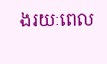ងរយៈពេល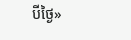បីថ្ងៃ»